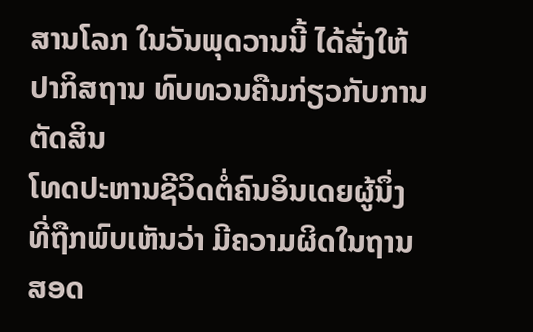ສານໂລກ ໃນວັນພຸດວານນີ້ ໄດ້ສັ່ງໃຫ້ປາກິສຖານ ທົບທວນຄືນກ່ຽວກັບການຕັດສິນ
ໂທດປະຫານຊີວິດຕໍ່ຄົນອິນເດຍຜູ້ນຶ່ງ ທີ່ຖືກພົບເຫັນວ່າ ມີຄວາມຜິດໃນຖານ
ສອດ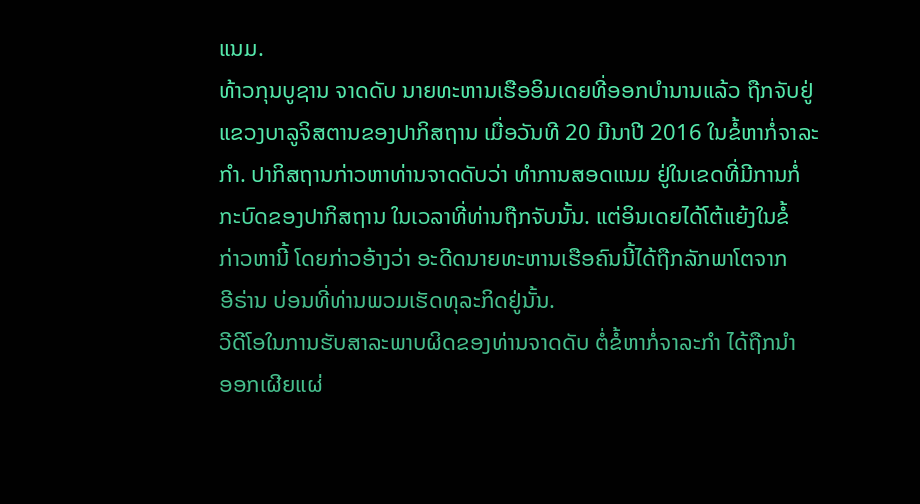ແນມ.
ທ້າວກຸນບູຊານ ຈາດດັບ ນາຍທະຫານເຮືອອິນເດຍທີ່ອອກບຳນານແລ້ວ ຖືກຈັບຢູ່
ແຂວງບາລູຈິສຕານຂອງປາກິສຖານ ເມື່ອວັນທີ 20 ມີນາປີ 2016 ໃນຂໍ້ຫາກໍ່ຈາລະ
ກຳ. ປາກິສຖານກ່າວຫາທ່ານຈາດດັບວ່າ ທຳການສອດແນມ ຢູ່ໃນເຂດທີ່ມີການກໍ່
ກະບົດຂອງປາກິສຖານ ໃນເວລາທີ່ທ່ານຖືກຈັບນັ້ນ. ແຕ່ອິນເດຍໄດ້ໂຕ້ແຍ້ງໃນຂໍ້
ກ່າວຫານີ້ ໂດຍກ່າວອ້າງວ່າ ອະດີດນາຍທະຫານເຮືອຄົນນີ້ໄດ້ຖືກລັກພາໂຕຈາກ
ອີຣ່ານ ບ່ອນທີ່ທ່ານພວມເຮັດທຸລະກິດຢູ່ນັ້ນ.
ວີດີໂອໃນການຮັບສາລະພາບຜິດຂອງທ່ານຈາດດັບ ຕໍ່ຂໍ້ຫາກໍ່ຈາລະກຳ ໄດ້ຖືກນຳ
ອອກເຜີຍແຜ່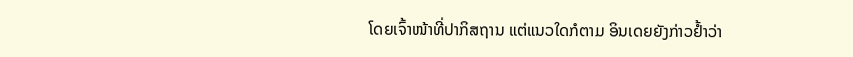ໂດຍເຈົ້າໜ້າທີ່ປາກິສຖານ ແຕ່ແນວໃດກໍຕາມ ອິນເດຍຍັງກ່າວຢ້ຳວ່າ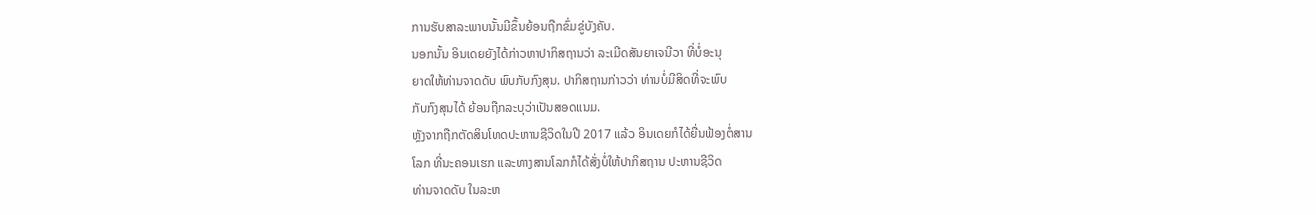ການຮັບສາລະພາບນັ້ນມີຂຶ້ນຍ້ອນຖືກຂົ່ມຂູ່ບັງຄັບ.
ນອກນັ້ນ ອິນເດຍຍັງໄດ້ກ່າວຫາປາກິສຖານວ່າ ລະເມີດສັນຍາເຈນີວາ ທີ່ບໍ່ອະນຸ
ຍາດໃຫ້ທ່ານຈາດດັບ ພົບກັບກົງສຸນ. ປາກິສຖານກ່າວວ່າ ທ່ານບໍ່ມີສິດທີ່ຈະພົບ
ກັບກົງສຸນໄດ້ ຍ້ອນຖືກລະບຸວ່າເປັນສອດແນມ.
ຫຼັງຈາກຖືກຕັດສິນໂທດປະຫານຊີວິດໃນປີ 2017 ແລ້ວ ອິນເດຍກໍໄດ້ຍື່ນຟ້ອງຕໍ່ສານ
ໂລກ ທີ່ນະຄອນເຮກ ແລະທາງສານໂລກກໍໄດ້ສັ່ງບໍ່ໃຫ້ປາກິສຖານ ປະຫານຊີວິດ
ທ່ານຈາດດັບ ໃນລະຫ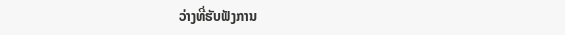ວ່າງທີ່ຮັບຟັງການ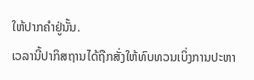ໃຫ້ປາກຄຳຢູ່ນັ້ນ.
ເວລານີ້ປາກິສຖານໄດ້ຖືກສັ່ງໃຫ້ທົບທວນເບິ່ງການປະຫາ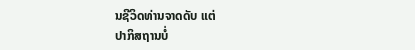ນຊີວິດທ່ານຈາດດັບ ແຕ່
ປາກິສຖານບໍ່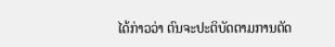ໄດ້ກ່າວວ່າ ຕົນຈະປະຕິບັດຕາມການຕັດ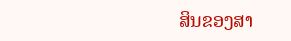ສິນຂອງສາ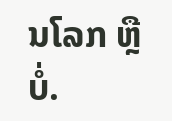ນໂລກ ຫຼືບໍ່.